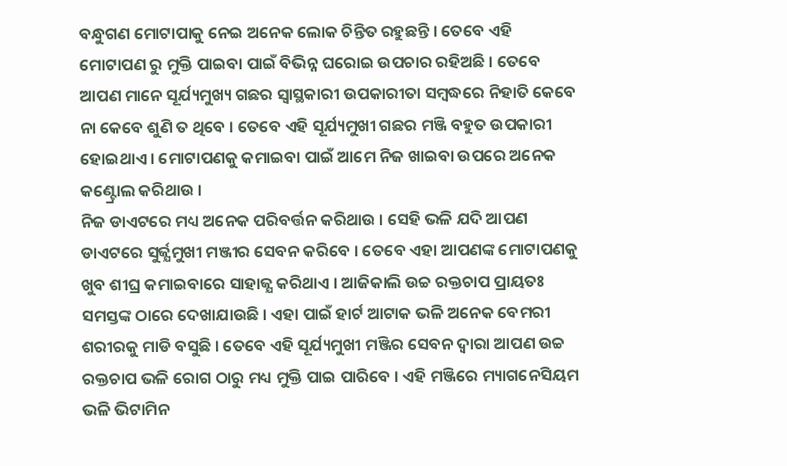ବନ୍ଧୁଗଣ ମୋଟାପାକୁ ନେଇ ଅନେକ ଲୋକ ଚିନ୍ତିତ ରହୁଛନ୍ତି । ତେବେ ଏହି ମୋଟାପଣ ରୁ ମୁକ୍ତି ପାଇବା ପାଇଁ ବିଭିନ୍ନ ଘରୋଇ ଉପଚାର ରହିଅଛି । ତେବେ ଆପଣ ମାନେ ସୂର୍ଯ୍ୟମୁଖ୍ୟ ଗଛର ସ୍ଵାସ୍ଥକାରୀ ଉପକାରୀତା ସମ୍ବଦ୍ଧରେ ନିହାତି କେବେ ନା କେବେ ଶୁଣି ତ ଥିବେ । ତେବେ ଏହି ସୂର୍ଯ୍ୟମୁଖୀ ଗଛର ମଞ୍ଜି ବହୁତ ଉପକାରୀ ହୋଇଥାଏ । ମୋଟାପଣକୁ କମାଇବା ପାଇଁ ଆମେ ନିଜ ଖାଇବା ଉପରେ ଅନେକ କଣ୍ଟ୍ରୋଲ କରିଥାଉ ।
ନିଜ ଡାଏଟରେ ମଧ୍ୟ ଅନେକ ପରିବର୍ତ୍ତନ କରିଥାଉ । ସେହି ଭଳି ଯଦି ଆପଣ ଡାଏଟରେ ସୁର୍ଜ୍ଯମୁଖୀ ମଞ୍ଜୀର ସେବନ କରିବେ । ତେବେ ଏହା ଆପଣଙ୍କ ମୋଟାପଣକୁ ଖୁବ ଶୀଘ୍ର କମାଇବାରେ ସାହାଜ୍ଯ କରିଥାଏ । ଆଜିକାଲି ଉଚ୍ଚ ରକ୍ତଚାପ ପ୍ରାୟତଃ ସମସ୍ତଙ୍କ ଠାରେ ଦେଖାଯାଉଛି । ଏହା ପାଇଁ ହାର୍ଟ ଆଟାକ ଭଳି ଅନେକ ବେମରୀ ଶରୀରକୁ ମାଡି ବସୁଛି । ତେବେ ଏହି ସୂର୍ଯ୍ୟମୁଖୀ ମଞ୍ଜିର ସେବନ ଦ୍ୱାରା ଆପଣ ଉଚ୍ଚ ରକ୍ତଚାପ ଭଳି ରୋଗ ଠାରୁ ମଧ୍ୟ ମୁକ୍ତି ପାଇ ପାରିବେ । ଏହି ମଞ୍ଜିରେ ମ୍ୟାଗନେସିୟମ ଭଳି ଭିଟାମିନ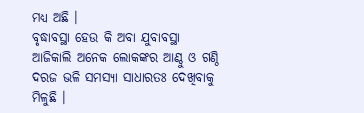ମଧ୍ୟ ଅଛି ।
ବୃଦ୍ଧାବସ୍ଥା ହେଉ କି ଅବା ଯୁବାବସ୍ଥା ଆଜିକାଲି ଅନେକ ଲୋକଙ୍କର ଆଣ୍ଠୁ ଓ ଗଣ୍ଠି ଦରଜ ଭଳି ସମସ୍ଯା ସାଧାରତଃ ଦେଖିବାକୁ ମିଳୁଛି ।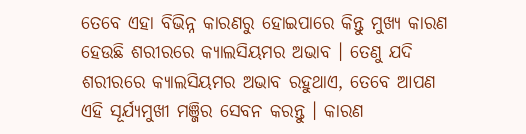ତେବେ ଏହା ବିଭିନ୍ନ କାରଣରୁ ହୋଇପାରେ କିନ୍ତୁ ମୁଖ୍ୟ କାରଣ ହେଉଛି ଶରୀରରେ କ୍ୟାଲସିୟମର ଅଭାବ । ତେଣୁ ଯଦି ଶରୀରରେ କ୍ୟାଲସିୟମର ଅଭାବ ରହୁଥାଏ, ତେବେ ଆପଣ ଏହି ସୂର୍ଯ୍ୟମୁଖୀ ମଞ୍ଜିର ସେବନ କରନ୍ତୁ । କାରଣ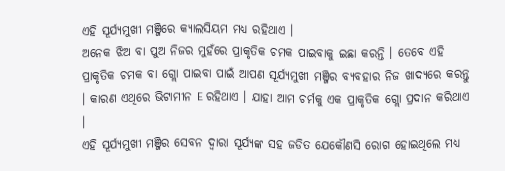ଏହି ସୂର୍ଯ୍ୟମୁଖୀ ମଞ୍ଜିରେ କ୍ୟାଲସିୟମ ମଧ୍ୟ ରହିଥାଏ ।
ଅନେକ ଝିଅ ବା ପୁଅ ନିଜର ମୁହଁରେ ପ୍ରାକୃତିକ ଚମକ ପାଇବାକୁ ଇଛା କରନ୍ତି । ତେବେ ଏହି ପ୍ରାକୃତିକ ଚମକ ବା ଗ୍ଲୋ ପାଇବା ପାଇଁ ଆପଣ ସୂର୍ଯ୍ୟମୁଖୀ ମଞ୍ଜିର ବ୍ୟବହାର ନିଜ ଖାଦ୍ୟରେ କରନ୍ତୁ । କାରଣ ଏଥିରେ ଭିଟାମୀନ E ରହିଥାଏ । ଯାହା ଆମ ଚର୍ମକୁ ଏକ ପ୍ରାକୃତିକ ଗ୍ଲୋ ପ୍ରଦାନ କରିଥାଏ ।
ଏହି ସୂର୍ଯ୍ୟମୁଖୀ ମଞ୍ଜିର ସେବନ ଦ୍ୱାରା ସୂର୍ଯ୍ୟଙ୍କ ସହ ଜଡିତ ଯେକୌଣସି ରୋଗ ହୋଇଥିଲେ ମଧ୍ୟ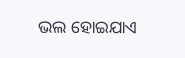ଭଲ ହୋଇଯାଏ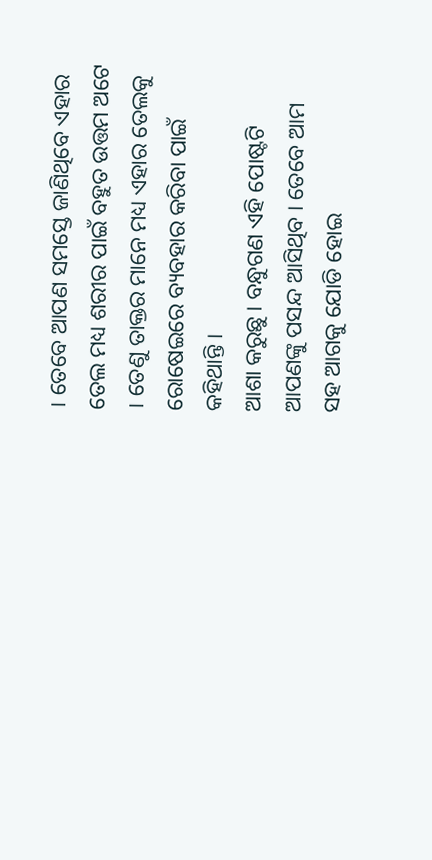। ତେବେ ଆପଣ ସମସ୍ତେ ଜାଣିଥିବେ ଏହାର ତେଲ ମଧ୍ୟ ଶରୀର ପାଇଁ ବହୁତ ଉତ୍ତମ ଅଟେ । ତେଣୁ ତାକ୍ତର ମାନେ ମଧ୍ୟ ଏହାର ତେଲକୁ ରୋଷେଇରେ ବ୍ୟବହାର କରିବା ପାଇଁ କହିଥାନ୍ତି ।
ଆଶା କରୁଛୁ । ବନ୍ଧୁଗଣ ଏହି ପୋଷ୍ଟଟି ଆପଣଙ୍କୁ ପସନ୍ଦ ଆସିଥିବ । ତେବେ ଆମ ସହ ଆଗକୁ ଯୋଡି ହୋଇ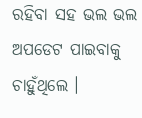ରହିବା ସହ ଭଲ ଭଲ ଅପଡେଟ ପାଇବାକୁ ଚାହୁଁଥିଲେ ।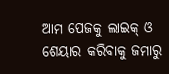ଆମ ପେଜକୁ ଲାଇକ୍ ଓ ଶେୟାର କରିବାକୁ ଜମାରୁ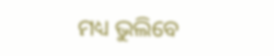ମଧ୍ୟ ଭୁଲିବେ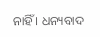ନାହିଁ । ଧନ୍ୟବାଦ